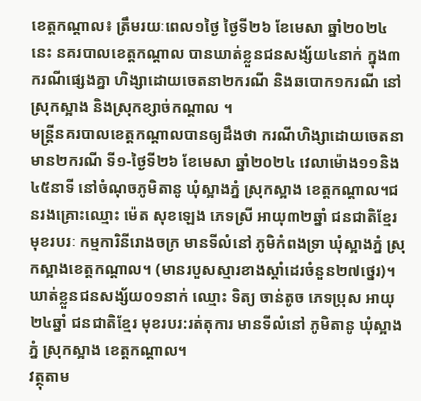ខេត្តកណ្ដាល៖ ត្រឹមរយៈពេល១ថ្ងៃ ថ្ងៃទី២៦ ខែមេសា ឆ្នាំ២០២៤នេះ នគរបាលខេត្តកណ្ដាល បានឃាត់ខ្លួនជនសង្ស័យ៤នាក់ ក្នុង៣ករណីផ្សេងគ្នា ហិង្សាដោយចេតនា២ករណី និងឆបោក១ករណី នៅស្រុកស្អាង និងស្រុកខ្សាច់កណ្ដាល ។
មន្ត្រីនគរបាលខេត្តកណ្ដាលបានឲ្យដឹងថា ករណីហិង្សាដោយចេតនា មាន២ករណី ទី១-ថ្ងៃទី២៦ ខែមេសា ឆ្នាំ២០២៤ វេលាម៉ោង១១និង៤៥នាទី នៅចំណុចភូមិតានូ ឃុំស្អាងភ្នំ ស្រុកស្អាង ខេត្តកណ្តាល។ជនរងគ្រោះឈ្មោះ ម៉េត សុខឡេង ភេទស្រី អាយុ៣២ឆ្នាំ ជនជាតិខ្មែរ មុខរបរៈ កម្មការិនីរោងចក្រ មានទីលំនៅ ភូមិកំពងទ្រា ឃុំស្អាងភ្នំ ស្រុកស្អាងខេត្តកណ្តាល។ (មានរបួសស្មារខាងស្តាំដេរចំនួន២៧ថ្នេរ)។ ឃាត់ខ្លួនជនសង្ស័យ០១នាក់ ឈ្មោះ ទិត្យ ចាន់តូច ភេទប្រុស អាយុ២៤ឆ្នាំ ជនជាតិខ្មែរ មុខរបរ:រត់តុការ មានទីលំនៅ ភូមិតានូ ឃុំស្អាងភ្នំ ស្រុកស្អាង ខេត្តកណ្ដាល។
វត្ថុតាម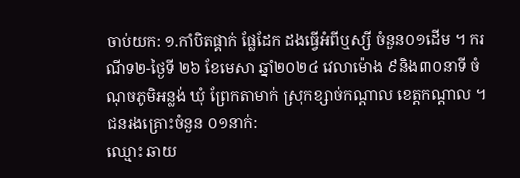ចាប់យក: ១.កាំបិតផ្គាក់ ផ្លែដែក ដងធ្វេីអំពីឬស្សី ចំនួន០១ដើម ។ ករណីទ២-ថ្ងៃទី ២៦ ខែមេសា ឆ្នាំ២០២៤ វេលាម៉ោង ៩និង៣០នាទី ចំណុចភូមិអន្លង់ ឃុំ ព្រែកតាមាក់ ស្រុកខ្សាច់កណ្ដាល ខេត្តកណ្ដាល ។ ជនរងគ្រោះចំនួន ០១នាក់:
ឈ្មោះ ឆាយ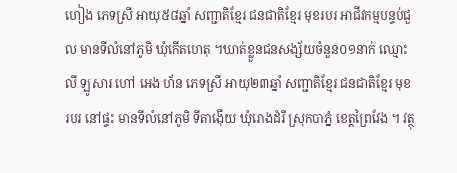ហៀង ភេទស្រី អាយុ៥៨ឆ្នាំ សញ្ជាតិខ្មែរ ជនជាតិខ្មែរ មុខរបរ អាជីវកម្មបន្ទប់ជួល មានទីលំនៅភូមិ ឃុំកើតហេតុ ។ឃាត់ខ្លួនជនសង្ស័យចំនួន០១នាក់ ឈ្មោះ លី ឡូសារ ហៅ អេង ហ័ន ភេទស្រី អាយុ២៣ឆ្នាំ សញ្ជាតិខ្មែរ ជនជាតិខ្មែរ មុខរបរ នៅផ្ទះ មានទីលំនៅភូមិ ទីតាង៉ើយ ឃុំរោងដំរី ស្រុកបាភ្នំ ខេត្តព្រៃវែង ។ វត្ថុ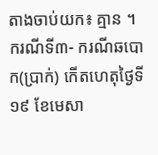តាងចាប់យក៖ គ្មាន ។ ករណីទី៣- ករណីឆបោក(ប្រាក់) កើតហេតុថ្ងៃទី១៩ ខែមេសា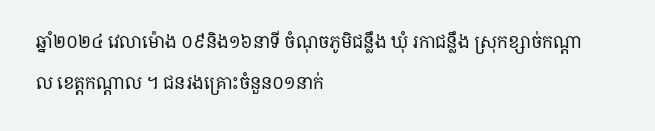ឆ្នាំ២០២៤ វេលាម៉ោង ០៩និង១៦នាទី ចំណុចភូមិជន្លឹង ឃុំ រកាជន្លឹង ស្រុកខ្សាច់កណ្ដាល ខេត្តកណ្ដាល ។ ជនរងគ្រោះចំនួន០១នាក់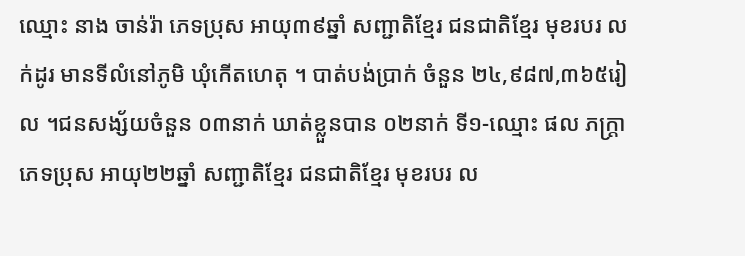ឈ្មោះ នាង ចាន់រ៉ា ភេទប្រុស អាយុ៣៩ឆ្នាំ សញ្ជាតិខ្មែរ ជនជាតិខ្មែរ មុខរបរ លក់ដូរ មានទីលំនៅភូមិ ឃុំកើតហេតុ ។ បាត់បង់ប្រាក់ ចំនួន ២៤,៩៨៧,៣៦៥រៀល ។ជនសង្ស័យចំនួន ០៣នាក់ ឃាត់ខ្លួនបាន ០២នាក់ ទី១-ឈ្មោះ ផល ភក្ត្រា ភេទប្រុស អាយុ២២ឆ្នាំ សញ្ជាតិខ្មែរ ជនជាតិខ្មែរ មុខរបរ ល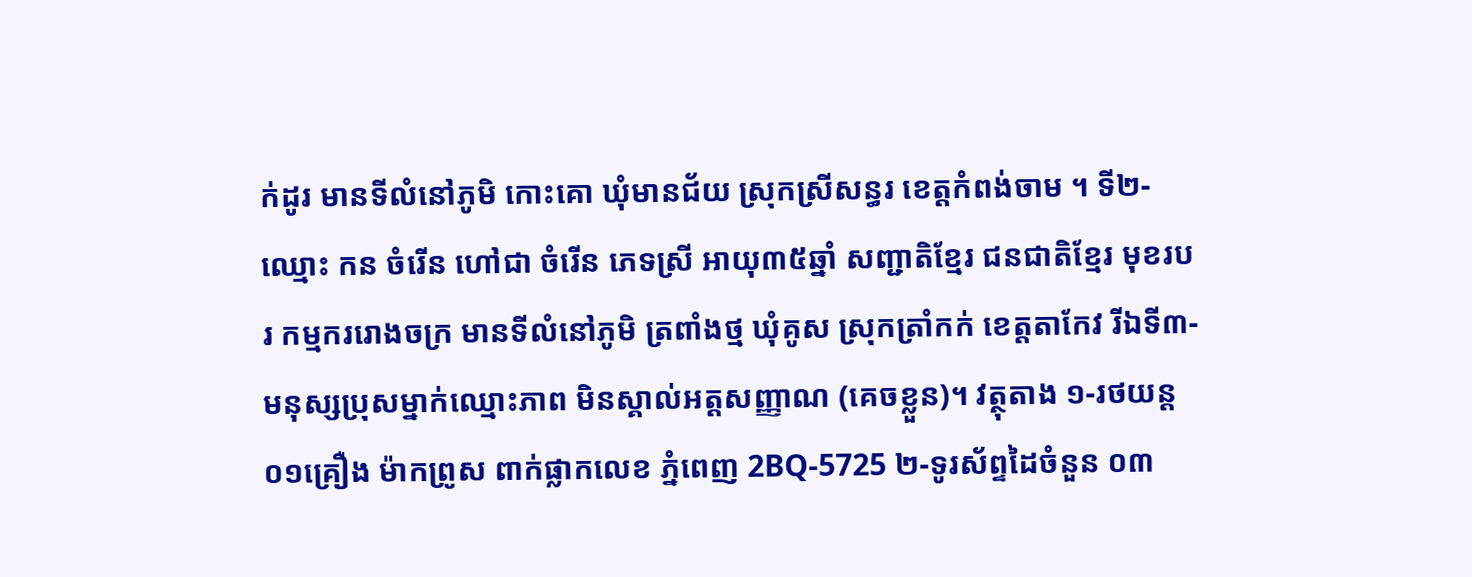ក់ដូរ មានទីលំនៅភូមិ កោះគោ ឃុំមានជ័យ ស្រុកស្រីសន្ធរ ខេត្តកំពង់ចាម ។ ទី២-ឈ្មោះ កន ចំរើន ហៅជា ចំរើន ភេទស្រី អាយុ៣៥ឆ្នាំ សញ្ជាតិខ្មែរ ជនជាតិខ្មែរ មុខរបរ កម្មកររោងចក្រ មានទីលំនៅភូមិ ត្រពាំងថ្ម ឃុំគូស ស្រុកត្រាំកក់ ខេត្តតាកែវ រីឯទី៣-មនុស្សប្រុសម្នាក់ឈ្មោះភាព មិនស្គាល់អត្តសញ្ញាណ (គេចខ្លួន)។ វត្ថុតាង ១-រថយន្ត ០១គ្រឿង ម៉ាកព្រូស ពាក់ផ្លាកលេខ ភ្នំពេញ 2BQ-5725 ២-ទូរស័ព្ទដៃចំនួន ០៣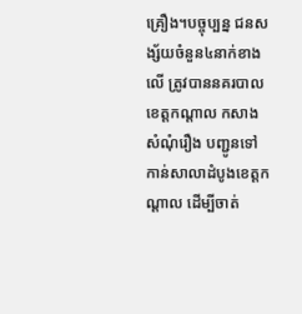គ្រឿង។បច្ចុប្បន្ន ជនសង្ស័យចំនួន៤នាក់ខាងលើ ត្រូវបាននគរបាលខេត្តកណ្ដាល កសាងសំណុំរឿង បញ្ជូនទៅកាន់សាលាដំបូងខេត្តកណ្ដាល ដើម្បីចាត់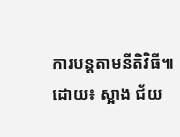ការបន្តតាមនីតិវិធី៕
ដោយ៖ ស្អាង ជ័យ